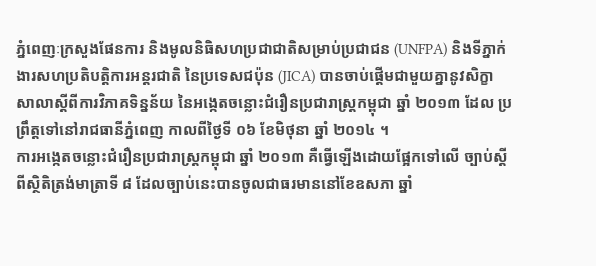ភ្នំពេញៈក្រសួងផែនការ និងមូលនិធិសហប្រជាជាតិសម្រាប់ប្រជាជន (UNFPA) និងទីភ្នាក់ ងារសហប្រតិបត្តិការអន្តរជាតិ នៃប្រទេសជប៉ុន (JICA) បានចាប់ផ្តើមជាមួយគ្នានូវសិក្ខា សាលាស្តីពីការវិភាគទិន្នន័យ នៃអង្កេតចន្លោះជំរឿនប្រជារាស្ត្រកម្ពុជា ឆ្នាំ ២០១៣ ដែល ប្រព្រឹត្តទៅនៅរាជធានីភ្នំពេញ កាលពីថ្ងៃទី ០៦ ខែមិថុនា ឆ្នាំ ២០១៤ ។
ការអង្កេតចន្លោះជំរឿនប្រជារាស្ត្រកម្ពុជា ឆ្នាំ ២០១៣ គឺធ្វើឡើងដោយផ្អែកទៅលើ ច្បាប់ស្តីពីស្ថិតិត្រង់មាត្រាទី ៨ ដែលច្បាប់នេះបានចូលជាធរមាននៅខែឧសភា ឆ្នាំ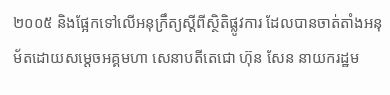២០០៥ និងផ្អែកទៅលើអនុក្រឹត្យស្តីពីស្ថិតិផ្លូវការ ដែលបានចាត់តាំងអនុម័តដោយសម្តេចអគ្គមហា សេនាបតីតេជោ ហ៊ុន សែន នាយករដ្ឋម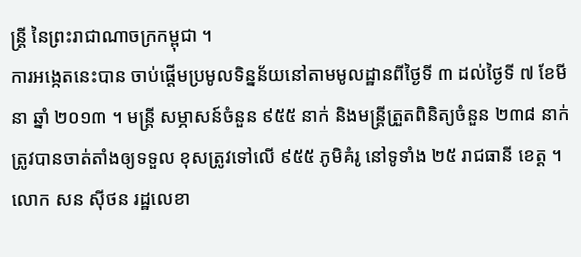ន្ត្រី នៃព្រះរាជាណាចក្រកម្ពុជា ។
ការអង្កេតនេះបាន ចាប់ផ្តើមប្រមូលទិន្នន័យនៅតាមមូលដ្ឋានពីថ្ងៃទី ៣ ដល់ថ្ងៃទី ៧ ខែមីនា ឆ្នាំ ២០១៣ ។ មន្ត្រី សម្ភាសន៍ចំនួន ៩៥៥ នាក់ និងមន្ត្រីត្រួតពិនិត្យចំនួន ២៣៨ នាក់ត្រូវបានចាត់តាំងឲ្យទទួល ខុសត្រូវទៅលើ ៩៥៥ ភូមិគំរូ នៅទូទាំង ២៥ រាជធានី ខេត្ត ។ លោក សន ស៊ីថន រដ្ឋលេខា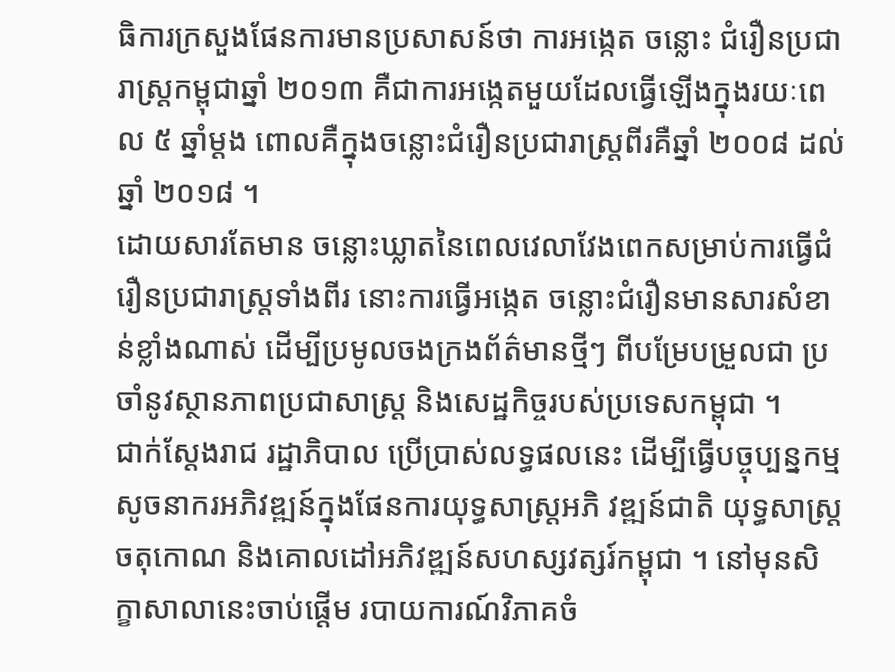ធិការក្រសួងផែនការមានប្រសាសន៍ថា ការអង្កេត ចន្លោះ ជំរឿនប្រជារាស្ត្រកម្ពុជាឆ្នាំ ២០១៣ គឺជាការអង្កេតមួយដែលធ្វើឡើងក្នុងរយៈពេល ៥ ឆ្នាំម្តង ពោលគឺក្នុងចន្លោះជំរឿនប្រជារាស្ត្រពីរគឺឆ្នាំ ២០០៨ ដល់ឆ្នាំ ២០១៨ ។
ដោយសារតែមាន ចន្លោះឃ្លាតនៃពេលវេលាវែងពេកសម្រាប់ការធ្វើជំរឿនប្រជារាស្ត្រទាំងពីរ នោះការធ្វើអង្កេត ចន្លោះជំរឿនមានសារសំខាន់ខ្លាំងណាស់ ដើម្បីប្រមូលចងក្រងព័ត៌មានថ្មីៗ ពីបម្រែបម្រួលជា ប្រចាំនូវស្ថានភាពប្រជាសាស្ត្រ និងសេដ្ឋកិច្ចរបស់ប្រទេសកម្ពុជា ។
ជាក់ស្តែងរាជ រដ្ឋាភិបាល ប្រើប្រាស់លទ្ធផលនេះ ដើម្បីធ្វើបច្ចុប្បន្នកម្មសូចនាករអភិវឌ្ឍន៍ក្នុងផែនការយុទ្ធសាស្ត្រអភិ វឌ្ឍន៍ជាតិ យុទ្ធសាស្ត្រចតុកោណ និងគោលដៅអភិវឌ្ឍន៍សហស្សវត្សរ៍កម្ពុជា ។ នៅមុនសិក្ខាសាលានេះចាប់ផ្តើម របាយការណ៍វិភាគចំ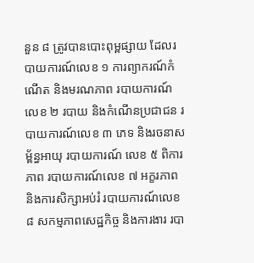នួន ៨ ត្រូវបានបោះពុម្ពផ្សាយ ដែលរបាយការណ៍លេខ ១ ការព្យាករណ៍កំណើត និងមរណភាព របាយការណ៍លេខ ២ របាយ និងកំណើនប្រជាជន របាយការណ៍លេខ ៣ ភេទ និងរចនាសម្ព័ន្ធអាយុ របាយការណ៍ លេខ ៥ ពិការភាព របាយការណ៍លេខ ៧ អក្ខរភាព និងការសិក្សាអប់រំ របាយការណ៍លេខ ៨ សកម្មភាពសេដ្ឋកិច្ច និងការងារ របា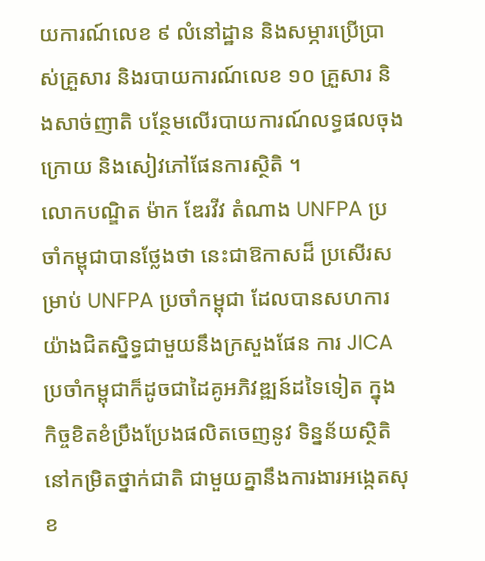យការណ៍លេខ ៩ លំនៅដ្ឋាន និងសម្ភារប្រើប្រាស់គ្រួសារ និងរបាយការណ៍លេខ ១០ គ្រួសារ និងសាច់ញាតិ បន្ថែមលើរបាយការណ៍លទ្ធផលចុង ក្រោយ និងសៀវភៅផែនការស្ថិតិ ។
លោកបណ្ឌិត ម៉ាក ឌែរវីវ តំណាង UNFPA ប្រចាំកម្ពុជាបានថ្លែងថា នេះជាឱកាសដ៏ ប្រសើរសម្រាប់ UNFPA ប្រចាំកម្ពុជា ដែលបានសហការយ៉ាងជិតស្និទ្ធជាមួយនឹងក្រសួងផែន ការ JICA ប្រចាំកម្ពុជាក៏ដូចជាដៃគូអភិវឌ្ឍន៍ដទៃទៀត ក្នុងកិច្ចខិតខំប្រឹងប្រែងផលិតចេញនូវ ទិន្នន័យស្ថិតិនៅកម្រិតថ្នាក់ជាតិ ជាមួយគ្នានឹងការងារអង្កេតសុខ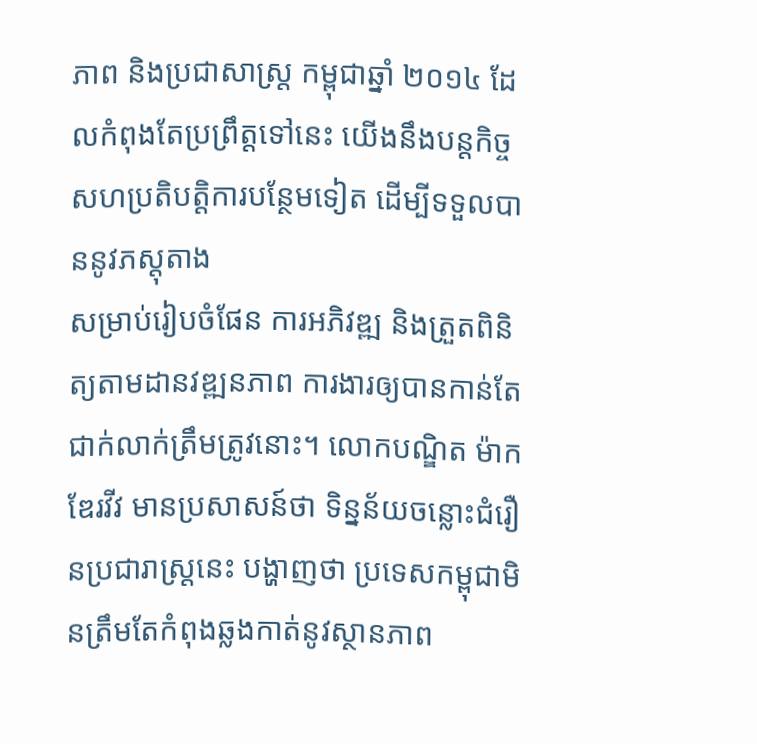ភាព និងប្រជាសាស្ត្រ កម្ពុជាឆ្នាំ ២០១៤ ដែលកំពុងតែប្រព្រឹត្តទៅនេះ យើងនឹងបន្តកិច្ចសហប្រតិបត្តិការបន្ថែមទៀត ដើម្បីទទួលបាននូវភស្តុតាង
សម្រាប់រៀបចំផែន ការអភិវឌ្ឍ និងត្រួតពិនិត្យតាមដានវឌ្ឍនភាព ការងារឲ្យបានកាន់តែជាក់លាក់ត្រឹមត្រូវនោះ។ លោកបណ្ឌិត ម៉ាក ឌែរវីវ មានប្រសាសន៍ថា ទិន្នន័យចន្លោះជំរឿនប្រជារាស្ត្រនេះ បង្ហាញថា ប្រទេសកម្ពុជាមិនត្រឹមតែកំពុងឆ្លងកាត់នូវស្ថានភាព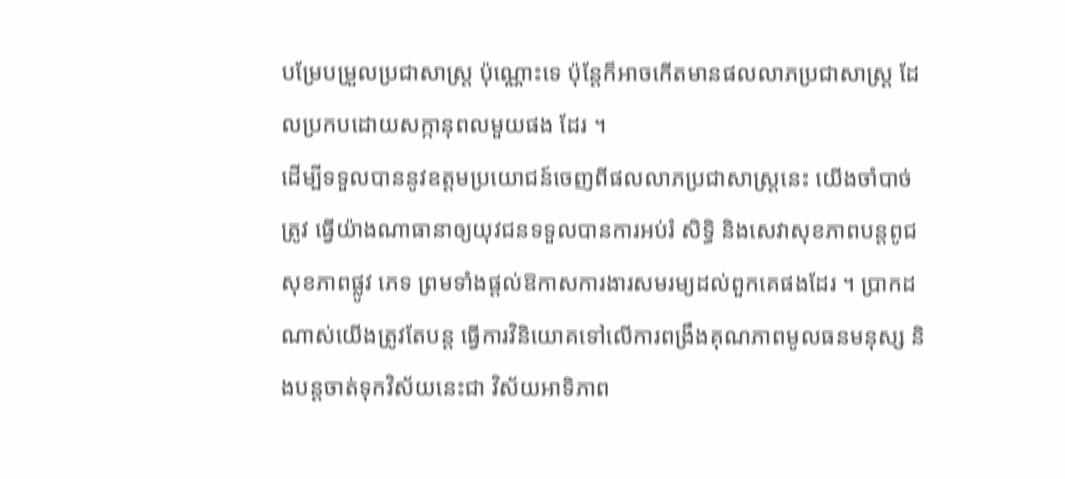បម្រែបម្រួលប្រជាសាស្ត្រ ប៉ុណ្ណោះទេ ប៉ុន្តែក៏អាចកើតមានផលលាភប្រជាសាស្ត្រ ដែលប្រកបដោយសក្កានុពលមួយផង ដែរ ។
ដើម្បីទទួលបាននូវឧត្តមប្រយោជន៍ចេញពីផលលាភប្រជាសាស្ត្រនេះ យើងចាំបាច់ត្រូវ ធ្វើយ៉ាងណាធានាឲ្យយុវជនទទួលបានការអប់រំ សិទ្ធិ និងសេវាសុខភាពបន្តពូជ សុខភាពផ្លូវ ភេទ ព្រមទាំងផ្តល់ឱកាសការងារសមរម្យដល់ពួកគេផងដែរ ។ ប្រាកដណាស់យើងត្រូវតែបន្ត ធ្វើការវិនិយោគទៅលើការពង្រឹងគុណភាពមូលធនមនុស្ស និងបន្តចាត់ទុកវិស័យនេះជា វិស័យអាទិភាព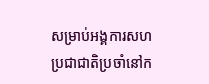សម្រាប់អង្គការសហប្រជាជាតិប្រចាំនៅក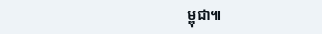ម្ពុជា៕